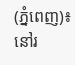(ភ្នំពេញ)៖ នៅរ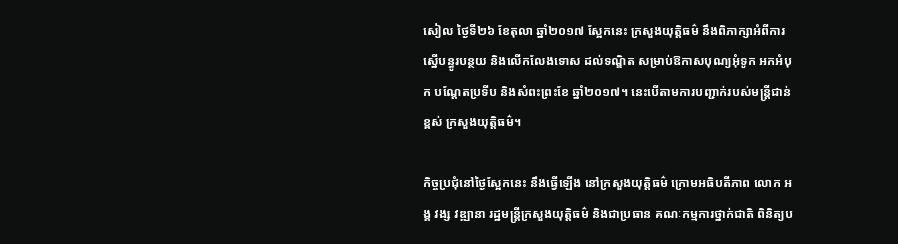សៀល ថ្ងៃទី២៦ ខែតុលា ឆ្នាំ២០១៧ ស្អែកនេះ ក្រសួងយុត្តិធម៌ នឹងពិភាក្សាអំពីការស្នើបន្ធូរបន្ថយ និងលើកលែងទោស ដល់ទណ្ឌិត សម្រាប់ឱកាសបុណ្យអុំទូក អកអំបុក បណ្តែតប្រទីប និងសំពះព្រះខែ ឆ្នាំ២០១៧។ នេះបើតាមការបញ្ជាក់របស់មន្រ្តីជាន់ខ្ពស់ ក្រសួងយុត្តិធម៌។

កិច្ចប្រជុំនៅថ្ងៃស្អែកនេះ នឹងធ្វើឡើង នៅក្រសួងយុត្តិធម៌ ក្រោមអធិបតីភាព លោក អង្គ វង្ស វឌ្ឍានា រដ្ឋមន្ត្រីក្រសួងយុត្តិធម៌ និងជាប្រធាន គណៈកម្មការថ្នាក់ជាតិ ពិនិត្យប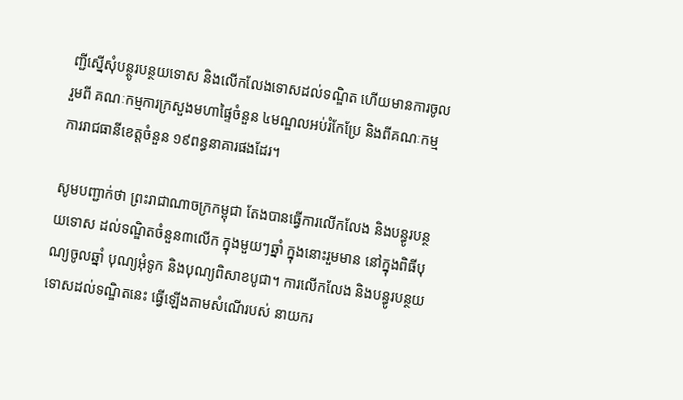ញ្ជីស្នើសុំបន្ថូរបន្ថយទោស និងលើកលែងទោសដល់ទណ្ឌិត ហើយមានការចូលរួមពី គណៈកម្មការក្រសួងមហាផ្ទៃចំនួន ៤មណ្ឌលអប់រំកែប្រែ និងពីគណៈកម្មការរាជធានីខេត្តចំនួន ១៩ពន្ធនាគារផងដែរ។

សូមបញ្ជាក់ថា ព្រះរាជាណាចក្រកម្ពុជា តែងបានធ្វើការលើកលែង និងបន្ធូរបន្ថយទោស ដល់ទណ្ឌិតចំនួន៣លើក ក្នុងមួយៗឆ្នាំ ក្នុងនោះរួមមាន នៅក្នុងពិធីបុណ្យចូលឆ្នាំ បុណ្យអុំទូក និងបុណ្យពិសាខបូជា។ ការលើកលែង និងបន្ធូរបន្ថយទោសដល់ទណ្ឌិតនេះ ធ្វើឡើងតាមសំណើរបស់ នាយករ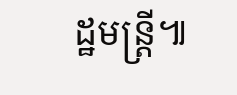ដ្ឋមន្រ្តី៕